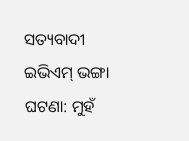ସତ୍ୟବାଦୀ ଇଭିଏମ୍ ଭଙ୍ଗା ଘଟଣା: ମୁହଁ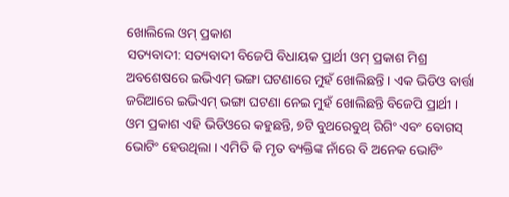ଖୋଲିଲେ ଓମ୍ ପ୍ରକାଶ
ସତ୍ୟବାଦୀ: ସତ୍ୟବାଦୀ ବିଜେପି ବିଧାୟକ ପ୍ରାର୍ଥୀ ଓମ୍ ପ୍ରକାଶ ମିଶ୍ର ଅବଶେଷରେ ଇଭିଏମ୍ ଭଙ୍ଗା ଘଟଣାରେ ମୁହଁ ଖୋଲିଛନ୍ତି । ଏକ ଭିଡିଓ ବାର୍ତ୍ତା ଜରିଆରେ ଇଭିଏମ୍ ଭଙ୍ଗା ଘଟଣା ନେଇ ମୁହଁ ଖୋଲିଛନ୍ତି ବିଜେପି ପ୍ରାର୍ଥୀ ।
ଓମ ପ୍ରକାଶ ଏହି ଭିଡିଓରେ କହୁଛନ୍ତି, ୭ଟି ବୁଥରେବୁଥ୍ ରିଗିଂ ଏବଂ ବୋଗସ୍ ଭୋଟିଂ ହେଉଥିଲା । ଏମିତି କି ମୃତ ବ୍ୟକ୍ତିଙ୍କ ନାଁରେ ବି ଅନେକ ଭୋଟିଂ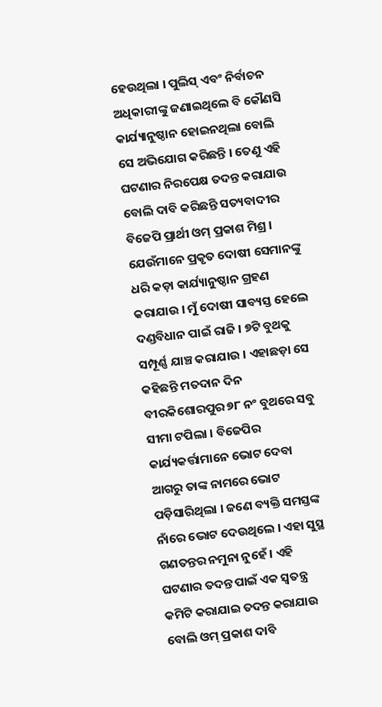ହେଉଥିଲା । ପୁଲିସ୍ ଏବଂ ନିର୍ବାଚନ ଅଧିକାରୀଙ୍କୁ ଜଣାଇଥିଲେ ବି କୌଣସି କାର୍ଯ୍ୟାନୁଷ୍ଠାନ ହୋଇନଥିଲା ବୋଲି ସେ ଅଭିଯୋଗ କରିଛନ୍ତି । ତେଣୁ ଏହି ଘଟଣାର ନିରପେକ୍ଷ ତଦନ୍ତ କରାଯାଉ ବୋଲି ଦାବି କରିଛନ୍ତି ସତ୍ୟବାଦୀର ବିଜେପି ପ୍ରାର୍ଥୀ ଓମ୍ ପ୍ରକାଶ ମିଶ୍ର ।
ଯେଉଁମାନେ ପ୍ରକୃତ ଦୋଷୀ ସେମାନଙ୍କୁ ଧରି କଡ଼ା କାର୍ଯ୍ୟାନୁଷ୍ଠାନ ଗ୍ରହଣ କରାଯାଉ । ମୁଁ ଦୋଷୀ ସାବ୍ୟସ୍ତ ହେଲେ ଦଣ୍ଡବିଧାନ ପାଇଁ ରାଜି । ୭ଟି ବୁଥକୁ ସମ୍ପୂର୍ଣ୍ଣ ଯାଞ୍ଚ କରାଯାଉ । ଏହାଛଡ଼ା ସେ କହିଛନ୍ତି ମତଦାନ ଦିନ ବୀରକିଶୋରପୁର ୭୮ ନଂ ବୁଥରେ ସବୁ ସୀମା ଟପିଲା । ବିଜେପିର କାର୍ଯ୍ୟକର୍ତ୍ତାମାନେ ଭୋଟ ଦେବା ଆଗରୁ ତାଙ୍କ ନାମରେ ଭୋଟ ପଡ଼ିସାରିଥିଲା । ଜଣେ ବ୍ୟକ୍ତି ସମସ୍ତଙ୍କ ନାଁରେ ଭୋଟ ଦେଉଥିଲେ । ଏହା ସୁସ୍ଥ ଗଣତନ୍ତର ନମୁନା ନୁହେଁ । ଏହି ଘଟଣାର ତଦନ୍ତ ପାଇଁ ଏକ ସ୍ୱତନ୍ତ୍ର କମିଟି କରାଯାଇ ତଦନ୍ତ କରାଯାଉ ବୋଲି ଓମ୍ ପ୍ରକାଶ ଦାବି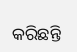କରିଛନ୍ତି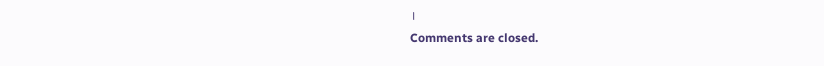।
Comments are closed.